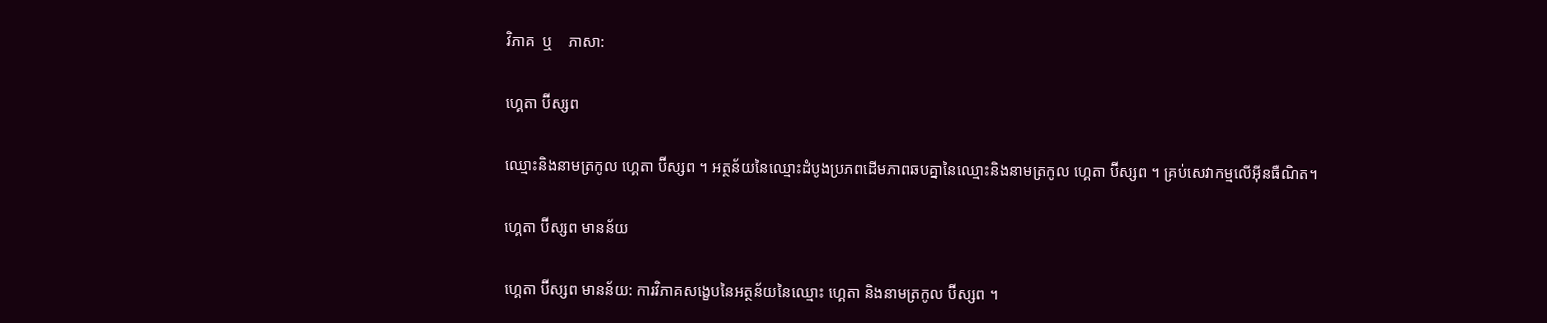វិភាគ  ឬ    ភាសា:

ហ្គេតា ប៊ីស្សព

ឈ្មោះនិងនាមត្រកូល ហ្គេតា ប៊ីស្សព ។ អត្ថន័យនៃឈ្មោះដំបូងប្រភពដើមភាពឆបគ្នានៃឈ្មោះនិងនាមត្រកូល ហ្គេតា ប៊ីស្សព ។ គ្រប់សេវាកម្មលើអ៊ីនធឺណិត។

ហ្គេតា ប៊ីស្សព មានន័យ

ហ្គេតា ប៊ីស្សព មានន័យ: ការវិភាគសង្ខេបនៃអត្ថន័យនៃឈ្មោះ ហ្គេតា និងនាមត្រកូល ប៊ីស្សព ។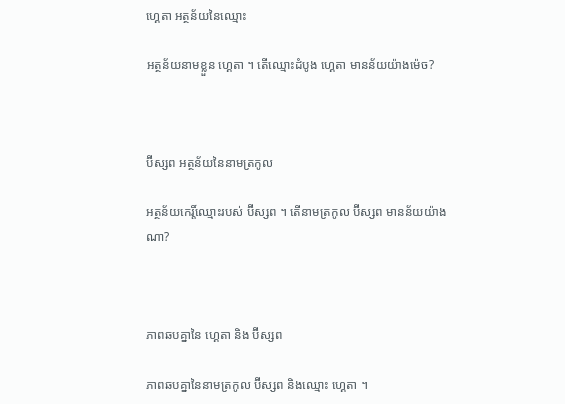ហ្គេតា អត្ថន័យនៃឈ្មោះ

អត្ថន័យនាមខ្លួន ហ្គេតា ។ តើឈ្មោះដំបូង ហ្គេតា មានន័យយ៉ាងម៉េច?



ប៊ីស្សព អត្ថន័យនៃនាមត្រកូល

អត្ថន័យកេរ្តិ៍ឈ្មោះរបស់ ប៊ីស្សព ។ តើនាមត្រកូល ប៊ីស្សព មានន័យយ៉ាងណា?



ភាពឆបគ្នានៃ ហ្គេតា និង ប៊ីស្សព

ភាពឆបគ្នានៃនាមត្រកូល ប៊ីស្សព និងឈ្មោះ ហ្គេតា ។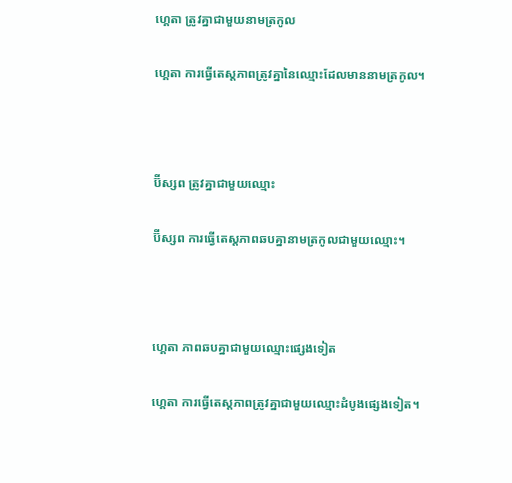ហ្គេតា ត្រូវគ្នាជាមួយនាមត្រកូល

ហ្គេតា ការធ្វើតេស្តភាពត្រូវគ្នានៃឈ្មោះដែលមាននាមត្រកូល។



ប៊ីស្សព ត្រូវគ្នាជាមួយឈ្មោះ

ប៊ីស្សព ការធ្វើតេស្តភាពឆបគ្នានាមត្រកូលជាមួយឈ្មោះ។



ហ្គេតា ភាពឆបគ្នាជាមួយឈ្មោះផ្សេងទៀត

ហ្គេតា ការធ្វើតេស្តភាពត្រូវគ្នាជាមួយឈ្មោះដំបូងផ្សេងទៀត។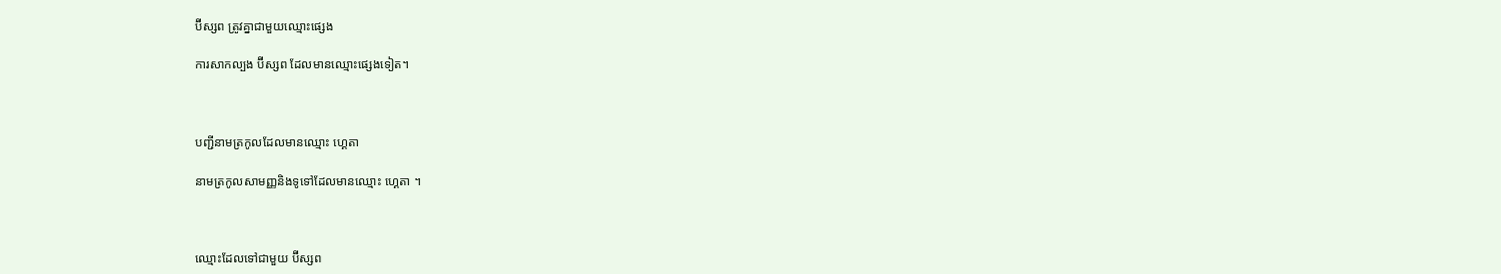ប៊ីស្សព ត្រូវគ្នាជាមួយឈ្មោះផ្សេង

ការសាកល្បង ប៊ីស្សព ដែលមានឈ្មោះផ្សេងទៀត។



បញ្ជីនាមត្រកូលដែលមានឈ្មោះ ហ្គេតា

នាមត្រកូលសាមញ្ញនិងទូទៅដែលមានឈ្មោះ ហ្គេតា ។



ឈ្មោះដែលទៅជាមួយ ប៊ីស្សព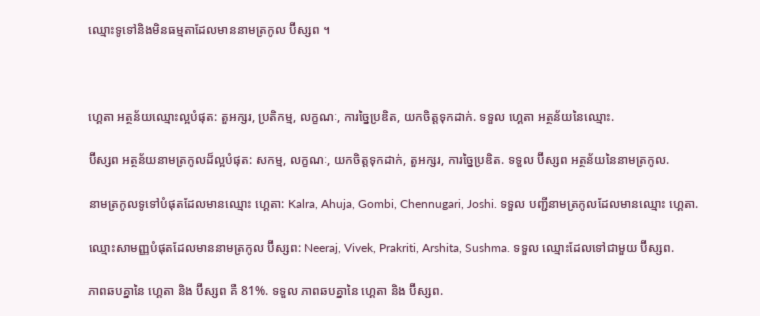ឈ្មោះទូទៅនិងមិនធម្មតាដែលមាននាមត្រកូល ប៊ីស្សព ។



ហ្គេតា អត្ថន័យឈ្មោះល្អបំផុត: តួអក្សរ, ប្រតិកម្ម, លក្ខណៈ, ការច្នៃប្រឌិត, យកចិត្តទុកដាក់. ទទួល ហ្គេតា អត្ថន័យនៃឈ្មោះ.

ប៊ីស្សព អត្ថន័យនាមត្រកូលដ៏ល្អបំផុត: សកម្ម, លក្ខណៈ, យកចិត្តទុកដាក់, តួអក្សរ, ការច្នៃប្រឌិត. ទទួល ប៊ីស្សព អត្ថន័យនៃនាមត្រកូល.

នាមត្រកូលទូទៅបំផុតដែលមានឈ្មោះ ហ្គេតា: Kalra, Ahuja, Gombi, Chennugari, Joshi. ទទួល បញ្ជីនាមត្រកូលដែលមានឈ្មោះ ហ្គេតា.

ឈ្មោះសាមញ្ញបំផុតដែលមាននាមត្រកូល ប៊ីស្សព: Neeraj, Vivek, Prakriti, Arshita, Sushma. ទទួល ឈ្មោះដែលទៅជាមួយ ប៊ីស្សព.

ភាពឆបគ្នានៃ ហ្គេតា និង ប៊ីស្សព គឺ 81%. ទទួល ភាពឆបគ្នានៃ ហ្គេតា និង ប៊ីស្សព.